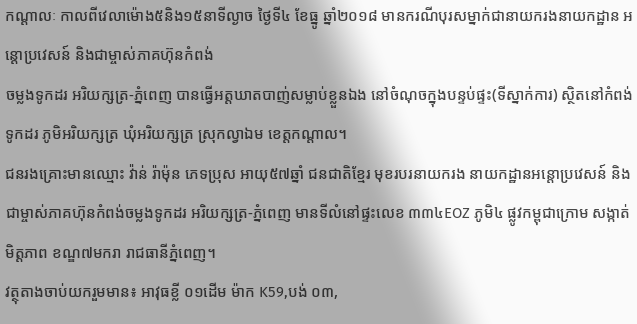កណ្តាលៈ កាលពីវេលាម៉ោង៥និង១៥នាទីល្ងាច ថ្ងៃទី៤ ខែធ្នូ ឆ្នាំ២០១៨ មានករណីបុរសម្នាក់ជានាយករងនាយកដ្ឋាន អន្តោប្រវេសន៍ និងជាម្ចាស់ភាគហ៊ុនកំពង់
ចម្លងទូកដរ អរិយក្សត្រ-ភ្នំពេញ បានធ្វើអត្តឃាតបាញ់សម្លាប់ខ្លួនឯង នៅចំណុចក្នុងបន្ទប់ផ្ទះ(ទីស្នាក់ការ) ស្ថិតនៅកំពង់ទូកដរ ភូមិអរិយក្សត្រ ឃុំអរិយក្សត្រ ស្រុកល្វាឯម ខេត្តកណ្តាល។
ជនរងគ្រោះមានឈ្មោះ វ៉ាន់ រ៉ាម៉ុន ភេទប្រុស អាយុ៥៧ឆ្នាំ ជនជាតិខ្មែរ មុខរបរនាយករង នាយកដ្ឋានអន្តោប្រវេសន៍ និងជាម្ចាស់ភាគហ៊ុនកំពង់ចម្លងទូកដរ អរិយក្សត្រ-ភ្នំពេញ មានទីលំនៅផ្ទះលេខ ៣៣៤EOZ ភូមិ៤ ផ្លូវកម្ពុជាក្រោម សង្កាត់មិត្តភាព ខណ្ឌ៧មករា រាជធានីភ្នំពេញ។
វត្ថុតាងចាប់យករួមមាន៖ អាវុធខ្លី ០១ដើម ម៉ាក K59,បង់ ០៣,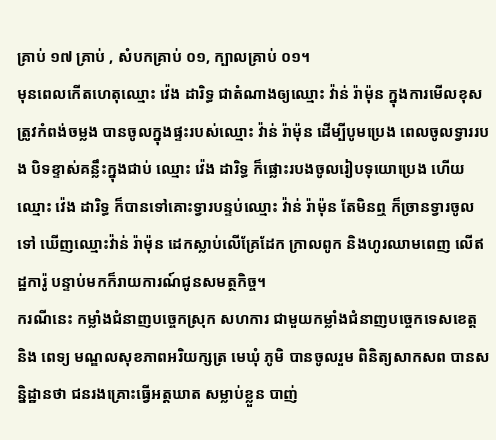គ្រាប់ ១៧ គ្រាប់ , សំបកគ្រាប់ ០១, ក្បាលគ្រាប់ ០១។
មុនពេលកើតហេតុឈ្មោះ វ៉េង ដារិទ្ធ ជាតំណាងឲ្យឈ្មោះ វ៉ាន់ រ៉ាម៉ុន ក្នុងការមើលខុសត្រូវកំពង់ចម្លង បានចូលក្នុងផ្ទះរបស់ឈ្មោះ វ៉ាន់ រ៉ាម៉ុន ដើម្បីបូមប្រេង ពេលចូលទ្វាររបង បិទខ្ទាស់គន្លឹះក្នុងជាប់ ឈ្មោះ វ៉េង ដារិទ្ធ ក៏ផ្លោះរបងចូលរៀបទុយោប្រេង ហើយឈ្មោះ វ៉េង ដារិទ្ធ ក៏បានទៅគោះទ្វារបន្ទប់ឈ្មោះ វ៉ាន់ រ៉ាម៉ុន តែមិនឮ ក៏ច្រានទ្វារចូលទៅ ឃើញឈ្មោះវ៉ាន់ រ៉ាម៉ុន ដេកស្លាប់លើគ្រែដែក ក្រាលពូក និងហូរឈាមពេញ លើឥដ្ឋការ៉ូ បន្ទាប់មកក៏រាយការណ៍ជូនសមត្ថកិច្ច។
ករណីនេះ កម្លាំងជំនាញបច្ចេកស្រុក សហការ ជាមួយកម្លាំងជំនាញបច្ចេកទេសខេត្ត និង ពេទ្យ មណ្ឌលសុខភាពអរិយក្សត្រ មេឃុំ ភូមិ បានចូលរួម ពិនិត្យសាកសព បានសន្និដ្ឋានថា ជនរងគ្រោះធ្វើអត្តឃាត សម្លាប់ខ្លួន បាញ់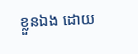ខ្លួនឯង ដោយ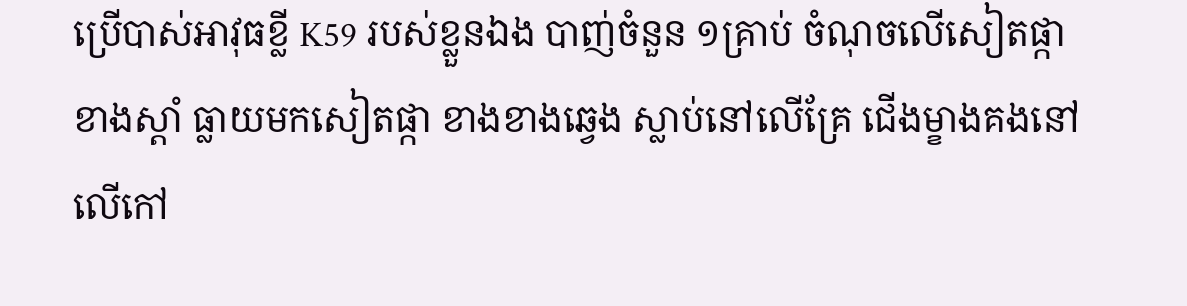ប្រើបាស់អាវុធខ្លី K59 របស់ខ្លួនឯង បាញ់ចំនួន ១គ្រាប់ ចំណុចលើសៀតផ្កាខាងស្ដាំ ធ្លាយមកសៀតផ្កា ខាងខាងឆ្វេង ស្លាប់នៅលើគ្រែ ជើងម្ខាងគងនៅលើកៅ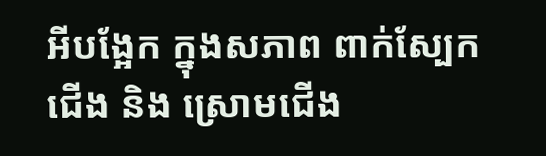អីបង្អែក ក្នុងសភាព ពាក់ស្បែកជើង និង ស្រោមជើង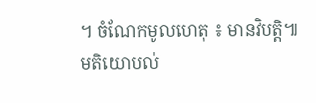។ ចំណែកមូលហេតុ ៖ មានវិបត្តិ៕
មតិយោបល់